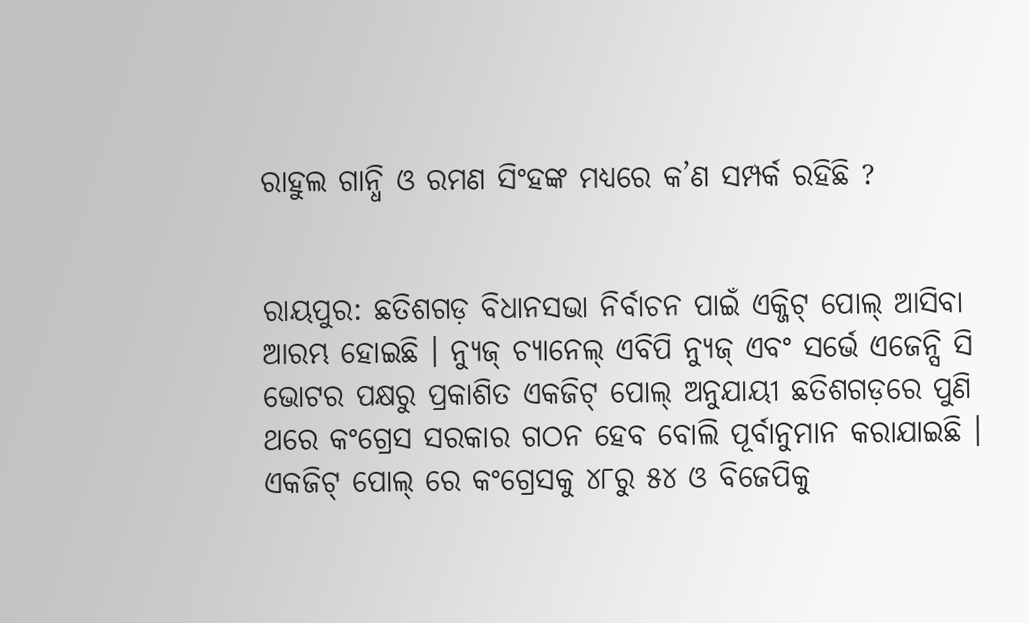ରାହୁଲ ଗାନ୍ଧି ଓ ରମଣ ସିଂହଙ୍କ ମଧ୍ୟରେ କ’ଣ ସମ୍ପର୍କ ରହିଛି ?


ରାୟପୁର: ଛତିଶଗଡ଼ ବିଧାନସଭା ନିର୍ବାଚନ ପାଇଁ ଏକ୍ଜିଟ୍ ପୋଲ୍ ଆସିବା ଆରମ୍ଭ ହୋଇଛି । ନ୍ୟୁଜ୍ ଚ୍ୟାନେଲ୍ ଏବିପି ନ୍ୟୁଜ୍ ଏବଂ ସର୍ଭେ ଏଜେନ୍ସି ସି ଭୋଟର ପକ୍ଷରୁ ପ୍ରକାଶିତ ଏକଜିଟ୍ ପୋଲ୍ ଅନୁଯାୟୀ ଛତିଶଗଡ଼ରେ ପୁଣି ଥରେ କଂଗ୍ରେସ ସରକାର ଗଠନ ହେବ ବୋଲି ପୂର୍ବାନୁମାନ କରାଯାଇଛି । ଏକଜିଟ୍ ପୋଲ୍ ରେ କଂଗ୍ରେସକୁ ୪୮ରୁ ୫୪ ଓ ବିଜେପିକୁ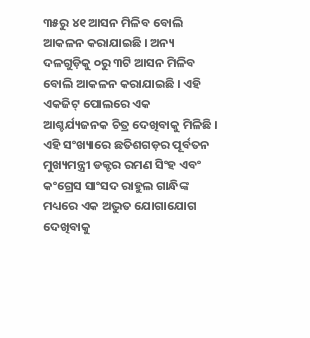୩୫ରୁ ୪୧ ଆସନ ମିଳିବ ବୋଲି ଆକଳନ କରାଯାଇଛି । ଅନ୍ୟ ଦଳଗୁଡ଼ିକୁ ୦ରୁ ୩ଟି ଆସନ ମିଳିବ ବୋଲି ଆକଳନ କରାଯାଇଛି । ଏହି ଏକଜିଟ୍ ପୋଲରେ ଏକ ଆଶ୍ଚର୍ଯ୍ୟଜନକ ଚିତ୍ର ଦେଖିବାକୁ ମିଳିଛି । ଏହି ସଂଖ୍ୟାରେ ଛତିଶଗଡ଼ର ପୂର୍ବତନ ମୁଖ୍ୟମନ୍ତ୍ରୀ ଡକ୍ଟର ରମଣ ସିଂହ ଏବଂ କଂଗ୍ରେସ ସାଂସଦ ରାହୁଲ ଗାନ୍ଧିଙ୍କ ମଧ୍ୟରେ ଏକ ଅଦ୍ଭୁତ ଯୋଗାଯୋଗ ଦେଖିବାକୁ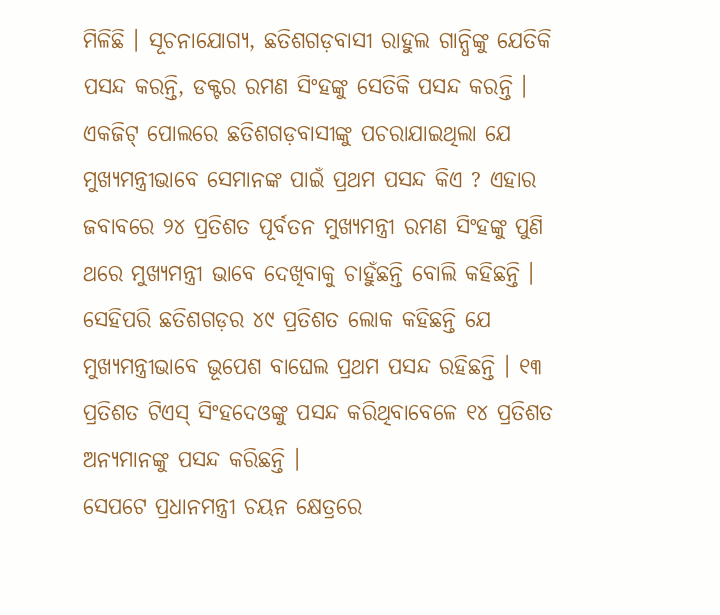ମିଳିଛି । ସୂଚନାଯୋଗ୍ୟ, ଛତିଶଗଡ଼ବାସୀ ରାହୁଲ ଗାନ୍ଧିଙ୍କୁ ଯେତିକି ପସନ୍ଦ କରନ୍ତି, ଡକ୍ଟର ରମଣ ସିଂହଙ୍କୁ ସେତିକି ପସନ୍ଦ କରନ୍ତି ।
ଏକଜିଟ୍ ପୋଲରେ ଛତିଶଗଡ଼ବାସୀଙ୍କୁ ପଚରାଯାଇଥିଲା ଯେ ମୁଖ୍ୟମନ୍ତ୍ରୀଭାବେ ସେମାନଙ୍କ ପାଇଁ ପ୍ରଥମ ପସନ୍ଦ କିଏ ? ଏହାର ଜବାବରେ ୨୪ ପ୍ରତିଶତ ପୂର୍ବତନ ମୁଖ୍ୟମନ୍ତ୍ରୀ ରମଣ ସିଂହଙ୍କୁ ପୁଣି ଥରେ ମୁଖ୍ୟମନ୍ତ୍ରୀ ଭାବେ ଦେଖିବାକୁ ଚାହୁଁଛନ୍ତି ବୋଲି କହିଛନ୍ତି । ସେହିପରି ଛତିଶଗଡ଼ର ୪୯ ପ୍ରତିଶତ ଲୋକ କହିଛନ୍ତି ଯେ ମୁଖ୍ୟମନ୍ତ୍ରୀଭାବେ ଭୂପେଶ ବାଘେଲ ପ୍ରଥମ ପସନ୍ଦ ରହିଛନ୍ତି । ୧୩ ପ୍ରତିଶତ ଟିଏସ୍ ସିଂହଦେଓଙ୍କୁ ପସନ୍ଦ କରିଥିବାବେଳେ ୧୪ ପ୍ରତିଶତ ଅନ୍ୟମାନଙ୍କୁ ପସନ୍ଦ କରିଛନ୍ତି ।
ସେପଟେ ପ୍ରଧାନମନ୍ତ୍ରୀ ଚୟନ କ୍ଷେତ୍ରରେ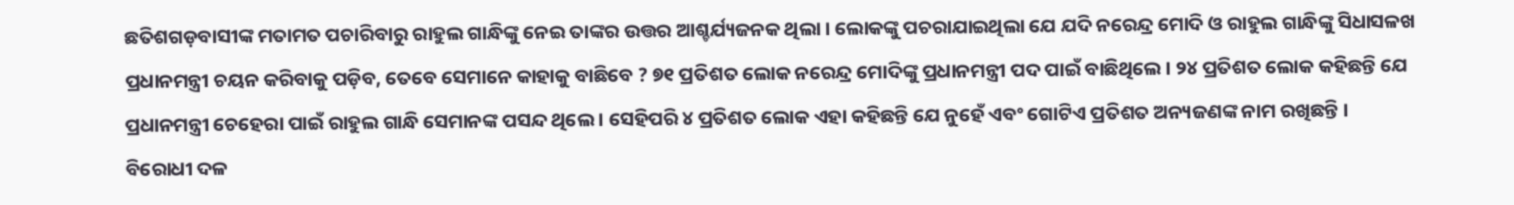ଛତିଶଗଡ଼ବାସୀଙ୍କ ମତାମତ ପଚାରିବାରୁ ରାହୁଲ ଗାନ୍ଧିଙ୍କୁ ନେଇ ତାଙ୍କର ଉତ୍ତର ଆଶ୍ଚର୍ଯ୍ୟଜନକ ଥିଲା । ଲୋକଙ୍କୁ ପଚରାଯାଇଥିଲା ଯେ ଯଦି ନରେନ୍ଦ୍ର ମୋଦି ଓ ରାହୁଲ ଗାନ୍ଧିଙ୍କୁ ସିଧାସଳଖ ପ୍ରଧାନମନ୍ତ୍ରୀ ଚୟନ କରିବାକୁ ପଡ଼ିବ, ତେବେ ସେମାନେ କାହାକୁ ବାଛିବେ ? ୭୧ ପ୍ରତିଶତ ଲୋକ ନରେନ୍ଦ୍ର ମୋଦିଙ୍କୁ ପ୍ରଧାନମନ୍ତ୍ରୀ ପଦ ପାଇଁ ବାଛିଥିଲେ । ୨୪ ପ୍ରତିଶତ ଲୋକ କହିଛନ୍ତି ଯେ ପ୍ରଧାନମନ୍ତ୍ରୀ ଚେହେରା ପାଇଁ ରାହୁଲ ଗାନ୍ଧି ସେମାନଙ୍କ ପସନ୍ଦ ଥିଲେ । ସେହିପରି ୪ ପ୍ରତିଶତ ଲୋକ ଏହା କହିଛନ୍ତି ଯେ ନୁହେଁ ଏବଂ ଗୋଟିଏ ପ୍ରତିଶତ ଅନ୍ୟଜଣଙ୍କ ନାମ ରଖିଛନ୍ତି ।
ବିରୋଧୀ ଦଳ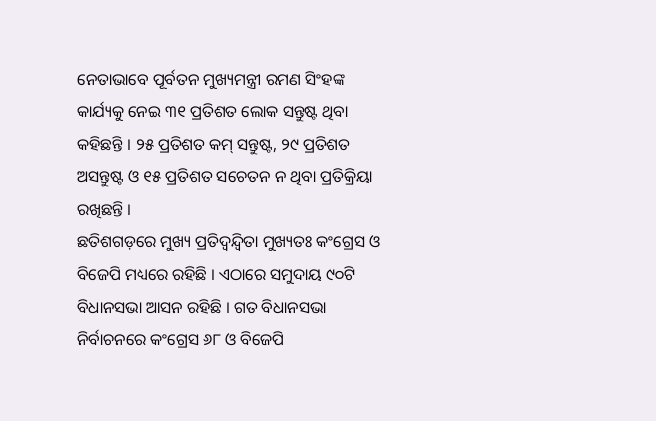ନେତାଭାବେ ପୂର୍ବତନ ମୁଖ୍ୟମନ୍ତ୍ରୀ ରମଣ ସିଂହଙ୍କ କାର୍ଯ୍ୟକୁ ନେଇ ୩୧ ପ୍ରତିଶତ ଲୋକ ସନ୍ତୁଷ୍ଟ ଥିବା କହିଛନ୍ତି । ୨୫ ପ୍ରତିଶତ କମ୍ ସନ୍ତୁଷ୍ଟ, ୨୯ ପ୍ରତିଶତ ଅସନ୍ତୁଷ୍ଟ ଓ ୧୫ ପ୍ରତିଶତ ସଚେତନ ନ ଥିବା ପ୍ରତିକ୍ରିୟା ରଖିଛନ୍ତି ।
ଛତିଶଗଡ଼ରେ ମୁଖ୍ୟ ପ୍ରତିଦ୍ୱନ୍ଦ୍ୱିତା ମୁଖ୍ୟତଃ କଂଗ୍ରେସ ଓ ବିଜେପି ମଧ୍ୟରେ ରହିଛି । ଏଠାରେ ସମୁଦାୟ ୯୦ଟି ବିଧାନସଭା ଆସନ ରହିଛି । ଗତ ବିଧାନସଭା ନିର୍ବାଚନରେ କଂଗ୍ରେସ ୬୮ ଓ ବିଜେପି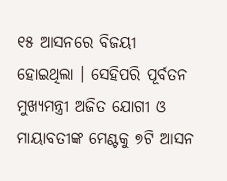୧୫ ଆସନରେ ବିଜୟୀ ହୋଇଥିଲା । ସେହିପରି ପୂର୍ବତନ ମୁଖ୍ୟମନ୍ତ୍ରୀ ଅଜିତ ଯୋଗୀ ଓ ମାୟାବତୀଙ୍କ ମେଣ୍ଟକୁ ୭ଟି ଆସନ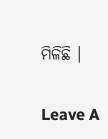ମିଳିଛି ।

Leave A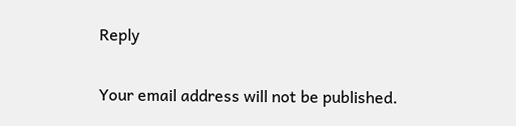Reply

Your email address will not be published.